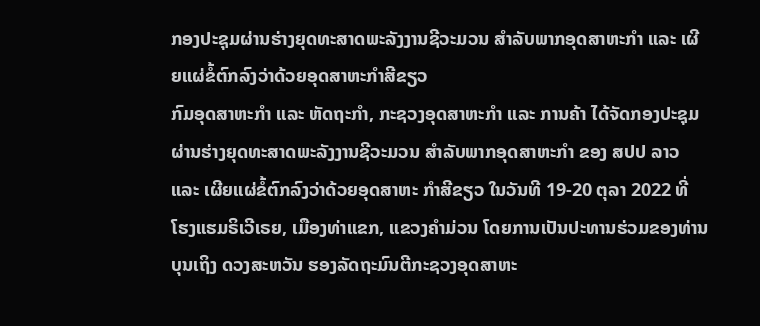ກອງປະຊຸມຜ່ານຮ່າງຍຸດທະສາດພະລັງງານຊີວະມວນ ສຳລັບພາກອຸດສາຫະກຳ ແລະ ເຜີຍແຜ່ຂໍ້ຕົກລົງວ່າດ້ວຍອຸດສາຫະກຳສີຂຽວ
ກົມອຸດສາຫະກຳ ແລະ ຫັດຖະກຳ, ກະຊວງອຸດສາຫະກຳ ແລະ ການຄ້າ ໄດ້ຈັດກອງປະຊຸມ ຜ່ານຮ່າງຍຸດທະສາດພະລັງງານຊີວະມວນ ສຳລັບພາກອຸດສາຫະກຳ ຂອງ ສປປ ລາວ ແລະ ເຜີຍແຜ່ຂໍ້ຕົກລົງວ່າດ້ວຍອຸດສາຫະ ກຳສີຂຽວ ໃນວັນທີ 19-20 ຕຸລາ 2022 ທີ່ ໂຮງແຮມຣິເວີເຣຍ, ເມືອງທ່າແຂກ, ແຂວງຄຳມ່ວນ ໂດຍການເປັນປະທານຮ່ວມຂອງທ່ານ ບຸນເຖິງ ດວງສະຫວັນ ຮອງລັດຖະມົນຕີກະຊວງອຸດສາຫະ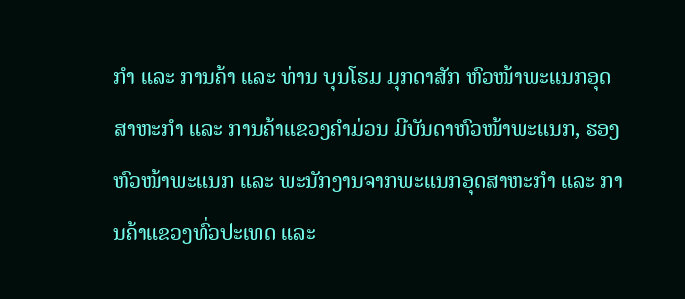ກຳ ແລະ ການຄ້າ ແລະ ທ່ານ ບຸນໂຮມ ມຸກດາສັກ ຫົວໜ້າພະແນກອຸດສາຫະກຳ ແລະ ການຄ້າແຂວງຄຳມ່ວນ ມີບັນດາຫົວໜ້າພະແນກ, ຮອງຫົວໜ້າພະແນກ ແລະ ພະນັກງານຈາກພະແນກອຸດສາຫະກຳ ແລະ ການຄ້າແຂວງທົ່ວປະເທດ ແລະ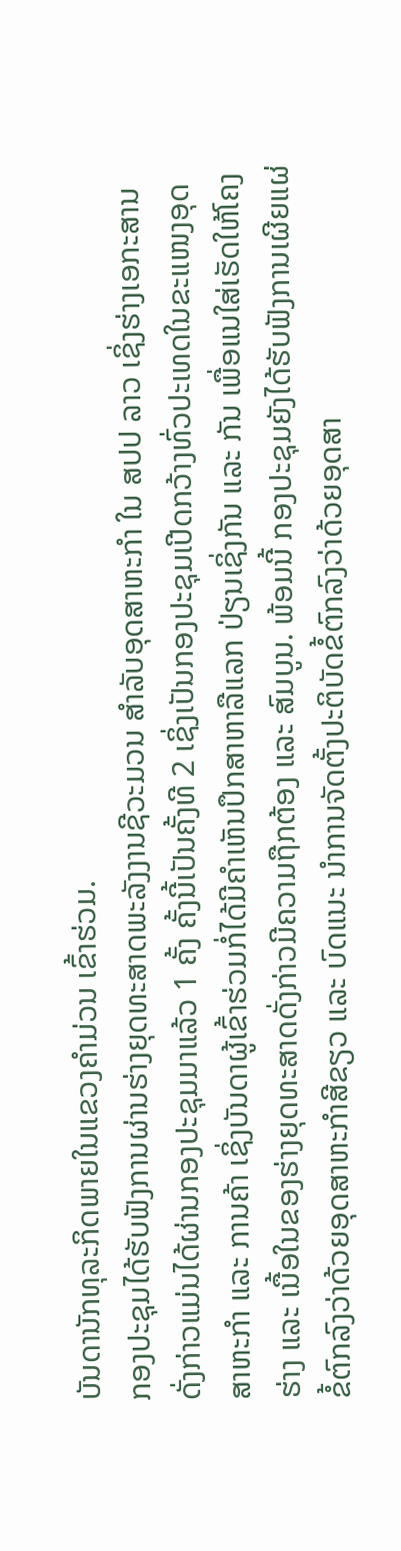ບັນດານັກທຸລະກິດພາຍໃນແຂວງຄຳມ່ວນ ເຂົ້າຮ່ວມ.
ກອງປະຊຸມໄດ້ຮັບຟັງການຜ່ານຮ່າງຍຸດທະສາດພະລັງງານຊີວະມວນ ສໍາລັບອຸດສາຫະກຳ ໃນ ສປປ ລາວ ເຊິ່ງຮ່າງເອກະສານດັ່ງກ່າວແມ່ນໄດ້ຜ່ານກອງປະຊຸມມາແລ້ວ 1 ຄັ້ງ ຄັ້ງນີ້ເປັນຄັ້ງທີ 2 ເຊິ່ງເປັນກອງປະຊຸມເປີດກວ້າງທົ່ວປະເທດໃນຂະແໜງອຸດສາຫະກຳ ແລະ ການຄ້າ ເຊິ່ງບັນດາຜູ້ເຂົ້າຮ່ວມກໍ່ໄດ້ມີຄຳເຫັນປຶກສາຫາລືແລກ ປ່ຽນເຊິ່ງກັນ ແລະ ກັນ ເພື່ອແນໃສ່ເຮັດໃຫ້ໂຄງຮ່າງ ແລະ ເນື້ອໃນຂອງຮ່າງຍຸດທະສາດດັ່ງກ່າວມີຄວາມຖືກຕ້ອງ ແລະ ສົມບູນ. ພ້ອມນີ້ ກອງປະຊຸມຍັງໄດ້ຮັບຟັງການເຜີຍແຜ່ຂໍ້ຕົກລົງວ່າດ້ວຍອຸດສາຫະກຳສີຂຽວ ແລະ ບົດແນະ ນຳການຈັດຕັ້ງປະຕິບັດຂໍ້ຕົກລົງວ່າດ້ວຍອຸດສາ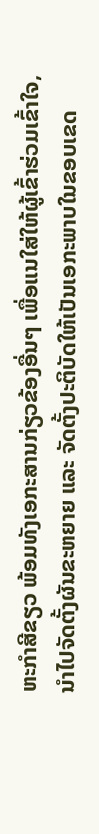ຫະກຳສີຂຽວ ພ້ອມທັງເອກະສານກ່ຽວຂ້ອງອື່ນໆ ເພື່ອແນໃສ່ໃຫ້ຜູ້ເຂົ້າຮ່ວມເຂົ້າໃຈ, ນຳໄປຈັດຕັ້ງຜັນຂະຫຍາຍ ແລະ ຈັດຕັ້ງປະຕິບັດໃຫ້ເປັນເອກະພາບໃນຂອບເຂດ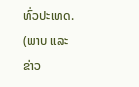ທົ່ວປະເທດ.
(ພາບ ແລະ ຂ່າວ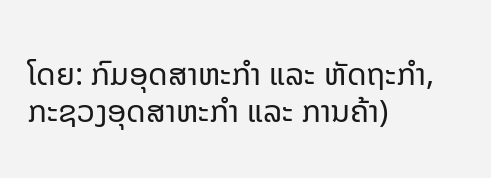ໂດຍ: ກົມອຸດສາຫະກຳ ແລະ ຫັດຖະກຳ, ກະຊວງອຸດສາຫະກຳ ແລະ ການຄ້າ)